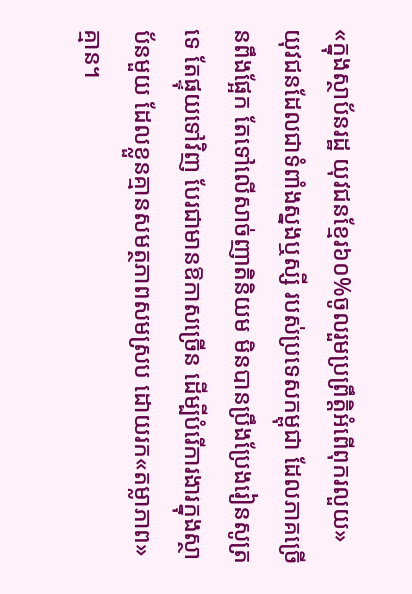«ក្នុងស្ថាប័នរដ្ឋ យុវជនខ្មែរ៦០%ចូលរួមប្រព្រឹត្តិអំពើពុករលួយ»
យុវជនដែលជាទំពាំងស្នងឬស្សី របស់ប្រទេសកម្ពុជា ដែលភាគច្រើនពឹងផ្អែក តែទៅលើសាច់ញាតិនិយម មិនបានប្រឹងប្រែងរៀនសូត្រទេ តែផ្ទុយទៅវិញ បែរជាមានឱកាសច្រើន ដើម្បីបំរើការងារក្នុងស្ថាប័នមួយ ដែលខ្លួនគ្មានសមត្ថភាពសមស្រប ដោយរក«តម្លាភាព»គ្មាន។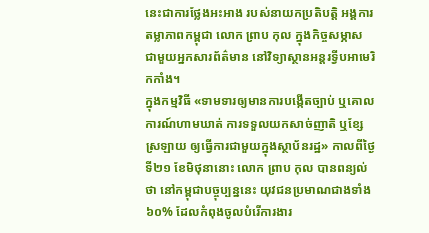នេះជាការថ្លែងអះអាង របស់នាយកប្រតិបត្តិ អង្គការតម្លាភាពកម្ពុជា លោក ព្រាប កុល ក្នុងកិច្ចសម្ភាស ជាមួយអ្នកសារព័ត៌មាន នៅវិទ្យាស្ថានអន្តរទ្វីបអាមេរិកកាំង។
ក្នុងកម្មវិធី «ទាមទារឲ្យមានការបង្កើតច្បាប់ ឬគោលការណ៍ហាមឃាត់ ការទទួលយកសាច់ញាតិ ឬខ្សែស្រឡាយ ឲ្យធ្វើការជាមួយក្នុងស្ថាប័នរដ្ឋ» កាលពីថ្ងៃទី២១ ខែមិថុនានោះ លោក ព្រាប កុល បានពន្យល់ថា នៅកម្ពុជាបច្ចុប្បន្ននេះ យុវជនប្រមាណជាងទាំង៦០% ដែលកំពុងចូលបំរើការងារ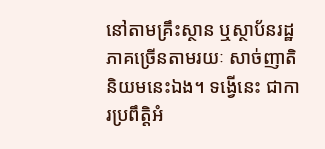នៅតាមគ្រឹះស្ថាន ឬស្ថាប័នរដ្ឋ ភាគច្រើនតាមរយៈ សាច់ញាតិនិយមនេះឯង។ ទង្វើនេះ ជាការប្រពឹត្តិអំ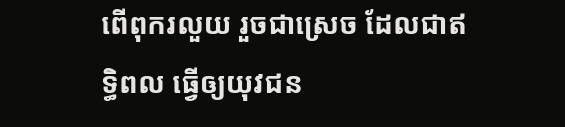ពើពុករលួយ រួចជាស្រេច ដែលជាឥទ្ធិពល ធ្វើឲ្យយុវជន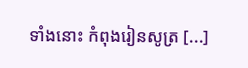ទាំងនោះ កំពុងរៀនសូត្រ [...]